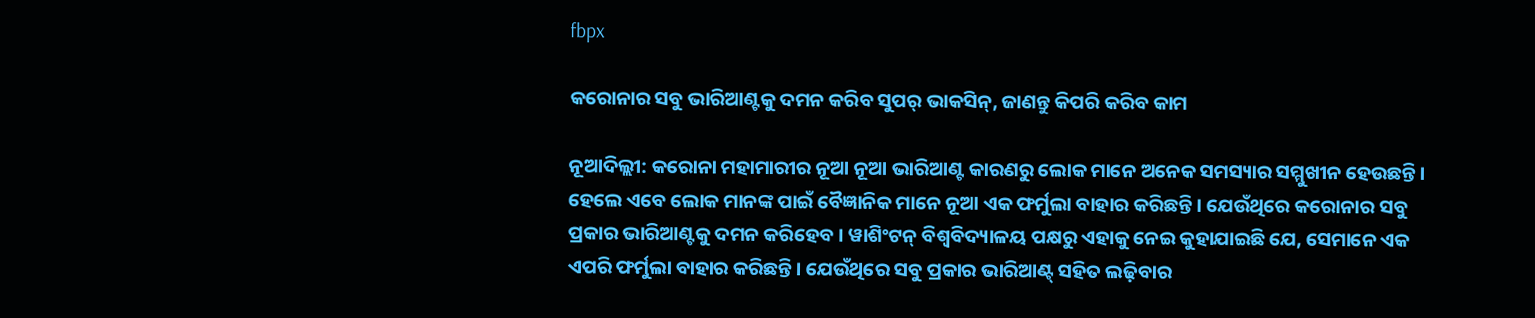fbpx

କରୋନାର ସବୁ ଭାରିଆଣ୍ଟକୁ ଦମନ କରିବ ସୁପର୍ ଭାକସିନ୍, ଜାଣନ୍ତୁ କିପରି କରିବ କାମ

ନୂଆଦିଲ୍ଲୀ: କରୋନା ମହାମାରୀର ନୂଆ ନୂଆ ଭାରିଆଣ୍ଟ କାରଣରୁ ଲୋକ ମାନେ ଅନେକ ସମସ୍ୟାର ସମ୍ମୁଖୀନ ହେଉଛନ୍ତି । ହେଲେ ଏବେ ଲୋକ ମାନଙ୍କ ପାଇଁ ବୈଜ୍ଞାନିକ ମାନେ ନୂଆ ଏକ ଫର୍ମୁଲା ବାହାର କରିଛନ୍ତି । ଯେଉଁଥିରେ କରୋନାର ସବୁ ପ୍ରକାର ଭାରିଆଣ୍ଟକୁ ଦମନ କରିହେବ । ୱାଶିଂଟନ୍ ବିଶ୍ୱବିଦ୍ୟାଳୟ ପକ୍ଷରୁ ଏହାକୁ ନେଇ କୁହାଯାଇଛି ଯେ, ସେମାନେ ଏକ ଏପରି ଫର୍ମୁଲା ବାହାର କରିଛନ୍ତି । ଯେଉଁଥିରେ ସବୁ ପ୍ରକାର ଭାରିଆଣ୍ଟ୍ ସହିତ ଲଢ଼ିବାର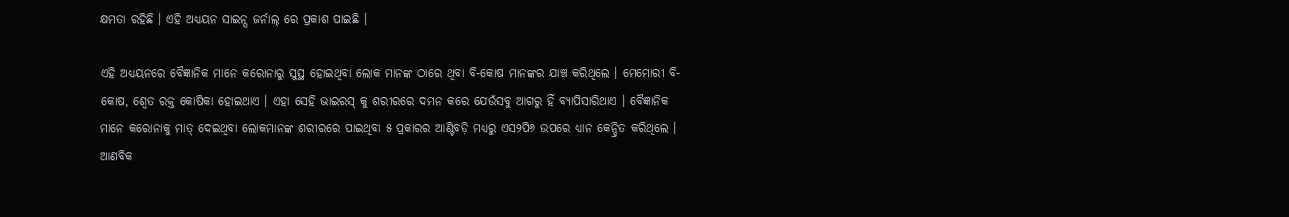କ୍ଷମତା ରହିଛି । ଏହି ଅଧ୍ୟୟନ ସାଇନ୍ସ ଜର୍ନାଲ୍ ରେ ପ୍ରକାଶ ପାଇଛି ।

ଏହି ଅଧ୍ୟୟନରେ ବୈଜ୍ଞାନିକ ମାନେ କରୋନାରୁ ସୁସ୍ଥ ହୋଇଥିବା ଲୋକ ମାନଙ୍କ ଠାରେ ଥିବା ବି-କୋଷ ମାନଙ୍କର ଯାଞ୍ଚ କରିଥିଲେ । ମେମୋରୀ ବି-କୋଷ, ଶ୍ୱେତ ରକ୍ତ କୋଷିକା ହୋଇଥାଏ । ଏହା ସେହି ଭାଇରସ୍ କୁ ଶରୀରରେ ଦମନ କରେ ଯେଉଁସବୁ ଆଗରୁ ହିଁ ବ୍ୟାପିସାରିଥାଏ । ବୈଜ୍ଞାନିକ ମାନେ କରୋନାକୁ ମାତ୍ ଦେଇଥିବା ଲୋକମାନଙ୍କ ଶରୀରରେ ପାଇଥିବା ୫ ପ୍ରକାରର ଆଣ୍ଟିବଡ଼ି ମଧ୍ୟରୁ ଏସ୨ପି୬ ଉପରେ ଧ୍ୟାନ କେନ୍ଦ୍ରିତ କରିଥିଲେ । ଆଣବିକ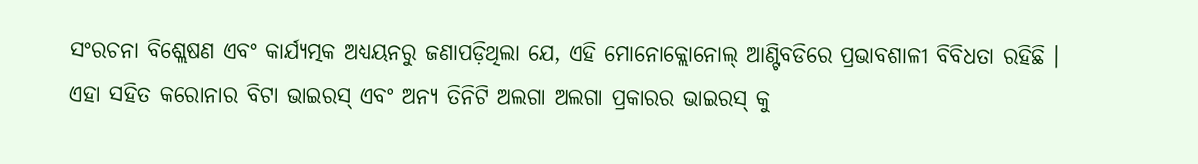ସଂରଚନା ବିଶ୍ଲେଷଣ ଏବଂ କାର୍ଯ୍ୟତ୍ମକ ଅଧ୍ୟୟନରୁ ଜଣାପଡ଼ିଥିଲା ଯେ, ଏହି ମୋନୋକ୍ଲୋନୋଲ୍ ଆଣ୍ଟିବଡିରେ ପ୍ରଭାବଶାଳୀ ବିବିଧତା ରହିଛି । ଏହା ସହିତ କରୋନାର ବିଟା ଭାଇରସ୍ ଏବଂ ଅନ୍ୟ ତିନିଟି ଅଲଗା ଅଲଗା ପ୍ରକାରର ଭାଇରସ୍ କୁ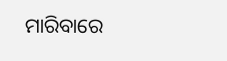ମାରିବାରେ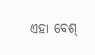ଏହା ବେଶ୍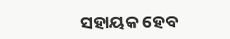ସହାୟକ ହେବ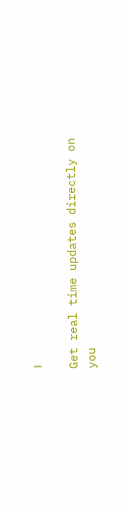।

Get real time updates directly on you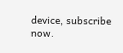device, subscribe now.